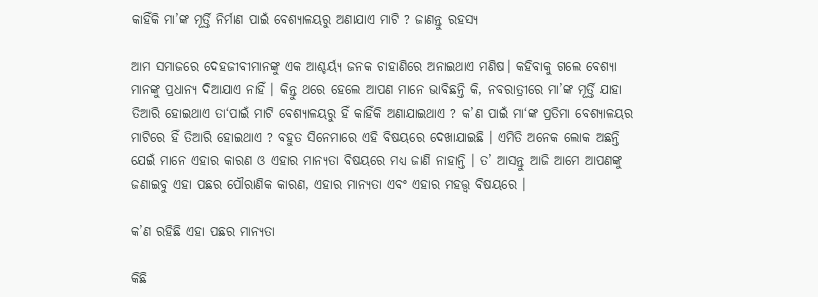କାହିଁକି ମା’ଙ୍କ ମୂର୍ତ୍ତି ନିର୍ମାଣ ପାଇଁ ବେଶ୍ୟାଳୟରୁ ଅଣାଯାଏ ମାଟି ? ଜାଣନ୍ତୁ ରହସ୍ୟ

ଆମ ସମାଜରେ ଦେହଜୀବୀମାନଙ୍କୁ ଏକ ଆଶ୍ଚର୍ୟ୍ୟ ଜନକ ଚାହାଣିରେ ଅନାଇଥାଏ ମଣିଷ। କହିବାକୁ ଗଲେ ବେଶ୍ୟା ମାନଙ୍କୁ ପ୍ରଧାନ୍ୟ ଦିଆଯାଏ ନାହିଁ । କିନ୍ତୁ ଥରେ ହେଲେ ଆପଣ ମାନେ ଭାବିଛନ୍ତି କି, ନବରାତ୍ରୀରେ ମା’ଙ୍କ ମୂର୍ତ୍ତି ଯାହା ତିଆରି ହୋଇଥାଏ ତା‘ପାଇଁ ମାଟି ବେଶ୍ୟାଳୟରୁ ହିଁ କାହିଁକି ଅଣାଯାଇଥାଏ ? କ’ଣ ପାଇଁ ମା‘ଙ୍କ ପ୍ରତିମା ବେଶ୍ୟାଳୟର ମାଟିରେ ହିଁ ତିଆରି ହୋଇଥାଏ ? ବହୁତ ସିନେମାରେ ଏହି ବିଷୟରେ ଦେଖାଯାଇଛି । ଏମିତି ଅନେକ ଲୋକ ଅଛନ୍ତି ଯେଇଁ ମାନେ ଏହାର କାରଣ ଓ ଏହାର ମାନ୍ୟତା ବିଷୟରେ ମଧ୍ୟ ଜାଣି ନାହାନ୍ତି । ତ’ ଆସନ୍ତୁ ଆଜି ଆମେ ଆପଣଙ୍କୁ ଜଣାଇବୁ ଏହା ପଛର ପୌରାଣିକ କାରଣ, ଏହାର ମାନ୍ୟତା ଏବଂ ଏହାର ମହତ୍ତ୍ୱ ବିଷୟରେ ।

କ’ଣ ରହିଛି ଏହା ପଛର ମାନ୍ୟତା

କିଛି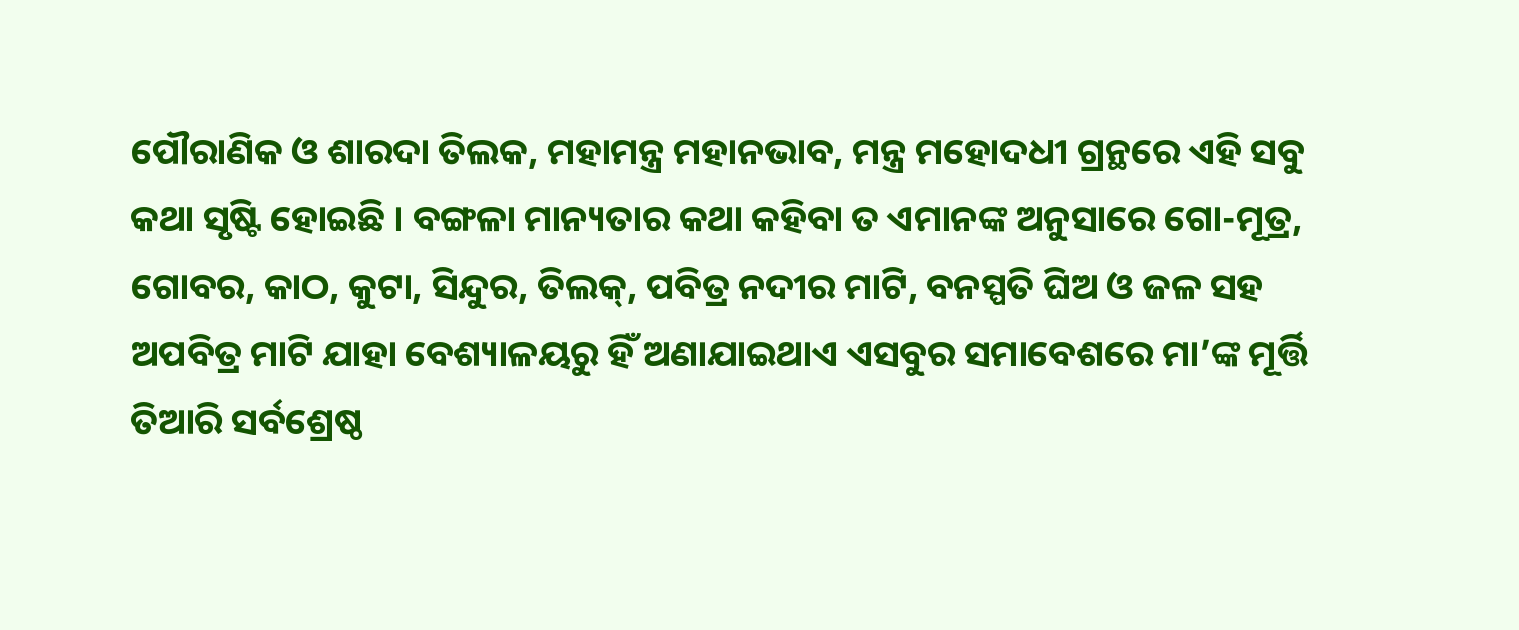ପୌରାଣିକ ଓ ଶାରଦା ତିଲକ, ମହାମନ୍ତ୍ର ମହାନଭାବ, ମନ୍ତ୍ର ମହୋଦଧୀ ଗ୍ରନ୍ଥରେ ଏହି ସବୁ କଥା ସୃଷ୍ଟି ହୋଇଛି । ବଙ୍ଗଳା ମାନ୍ୟତାର କଥା କହିବା ତ ଏମାନଙ୍କ ଅନୁସାରେ ଗୋ-ମୂତ୍ର, ଗୋବର, କାଠ, କୁଟା, ସିନ୍ଦୁର, ତିଲକ୍, ପବିତ୍ର ନଦୀର ମାଟି, ବନସ୍ପତି ଘିଅ ଓ ଜଳ ସହ ଅପବିତ୍ର ମାଟି ଯାହା ବେଶ୍ୟାଳୟରୁ ହିଁ ଅଣାଯାଇଥାଏ ଏସବୁର ସମାବେଶରେ ମା’ଙ୍କ ମୂର୍ତ୍ତି ତିଆରି ସର୍ବଶ୍ରେଷ୍ଠ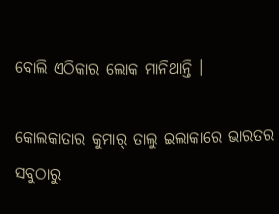ବୋଲି ଏଠିକାର ଲୋକ ମାନିଥାନ୍ତି ।

କୋଲକାତାର କୁମାର୍ ତାଲୁ ଇଲାକାରେ ଭାରତର ସବୁଠାରୁ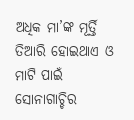ଅଧିକ ମା’ଙ୍କ ମୂର୍ତ୍ତି ତିଆରି ହୋଇଥାଏ ଓ ମାଟି ପାଇଁ ସୋନାଗାଚ୍ଚିର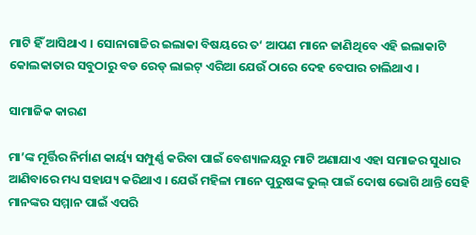ମାଟି ହିଁ ଆସିଥାଏ । ସୋନାଗାଚ୍ଚିର ଇଲାକା ବିଷୟରେ ତ‘ ଆପଣ ମାନେ ଜାଣିଥିବେ ଏହି ଇଲାକାଟି କୋଲକାତାର ସବୁଠାରୁ ବଡ ରେଡ୍ ଲାଇଟ୍ ଏରିଆ ଯେଉଁ ଠାରେ ଦେହ ବେପାର ଚାଲିଥାଏ ।

ସାମାଜିକ କାରଣ

ମା’ଙ୍କ ମୂର୍ତ୍ତିର ନିର୍ମାଣ କାର୍ୟ୍ୟ ସମ୍ପୁର୍ଣ୍ଣ କରିବା ପାଇଁ ବେଶ୍ୟାଳୟରୁ ମାଟି ଅଣାଯାଏ ଏହା ସମାଜର ସୁଧାର ଆଣିବାରେ ମଧ୍ୟ ସହାଯ୍ୟ କରିଥାଏ । ଯେଉଁ ମହିଳା ମାନେ ପୁରୁଷଙ୍କ ଭୁଲ୍ ପାଇଁ ଦୋଷ ଭୋଗି ଥାନ୍ତି ସେହି ମାନଙ୍କର ସମ୍ମାନ ପାଇଁ ଏପରି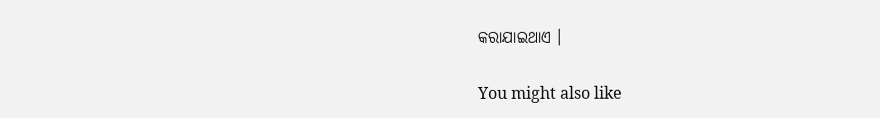କରାଯାଇଥାଏ ।

You might also like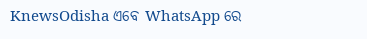KnewsOdisha ଏବେ WhatsApp ରେ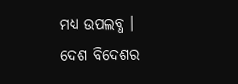ମଧ୍ୟ ଉପଲବ୍ଧ । ଦେଶ ବିଦେଶର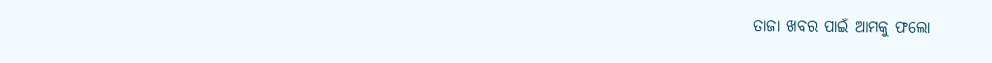ତାଜା ଖବର ପାଇଁ ଆମକୁ ଫଲୋ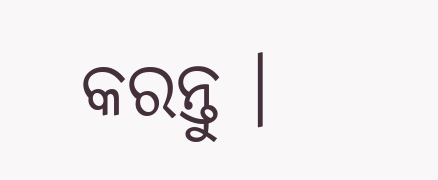କରନ୍ତୁ ।